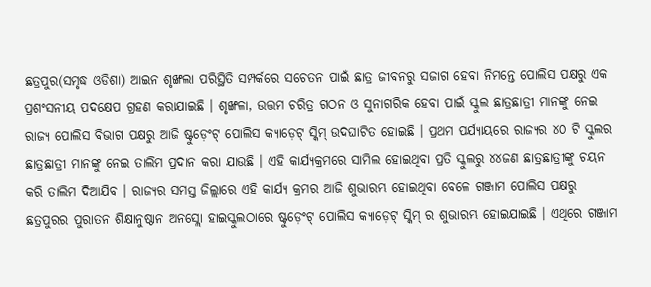ଛତ୍ରପୁର(ସମୃଦ୍ଧ ଓଡିଶା) ଆଇନ ଶୃଙ୍ଖଲା ପରିସ୍ଥିତି ସମ୍ପର୍କରେ ସଚେତନ ପାଇଁ ଛାତ୍ର ଜୀବନରୁ ସଜାଗ ହେବା ନିମନ୍ତେ ପୋଲିସ ପକ୍ଷରୁ ଏକ ପ୍ରଶଂସନୀୟ ପଦକ୍ଷେପ ଗ୍ରହଣ କରାଯାଇଛି । ଶୃଙ୍ଖଳା, ଉତ୍ତମ ଚରିତ୍ର ଗଠନ ଓ ସୁନାଗରିକ ହେବା ପାଇଁ ସ୍କୁଲ ଛାତ୍ରଛାତ୍ରୀ ମାନଙ୍କୁ ନେଇ ରାଜ୍ୟ ପୋଲିସ ବିଭାଗ ପକ୍ଷରୁ ଆଜି ଷ୍ଟୁଡ଼େଂଟ୍ ପୋଲିସ କ୍ୟାଡ଼େଟ୍ ସ୍କିମ୍ ଉଦଘାଟିତ ହୋଇଛି । ପ୍ରଥମ ପର୍ଯ୍ୟାୟରେ ରାଜ୍ୟର ୪୦ ଟି ସ୍କୁଲର ଛାତ୍ରଛାତ୍ରୀ ମାନଙ୍କୁ ନେଇ ତାଲିମ ପ୍ରଦାନ କରା ଯାଉଛି । ଏହି କାର୍ଯ୍ୟକ୍ରମରେ ସାମିଲ ହୋଇଥିବା ପ୍ରତି ସ୍କୁଲରୁ ୪୪ଜଣ ଛାତ୍ରଛାତ୍ରୀଙ୍କୁ ଚୟନ କରି ତାଲିମ ଦିଆଯିବ । ରାଜ୍ୟର ସମସ୍ତ ଜିଲ୍ଲାରେ ଏହି କାର୍ଯ୍ୟ କ୍ରମର ଆଜି ଶୁଭାରମ୍ଭ ହୋଇଥିବା ବେଳେ ଗଞ୍ଜାମ ପୋଲିସ ପକ୍ଷରୁ ଛତ୍ରପୁରର ପୁରାତନ ଶିକ୍ଷାନୁଷ୍ଠାନ ଅନସ୍ଲୋ ହାଇସ୍କୁଲଠାରେ ଷ୍ଟୁଡ଼େଂଟ୍ ପୋଲିସ କ୍ୟାଡ଼େଟ୍ ସ୍କିମ୍ ର ଶୁଭାରମ୍ଭ ହୋଇଯାଇଛି । ଏଥିରେ ଗଞ୍ଜାମ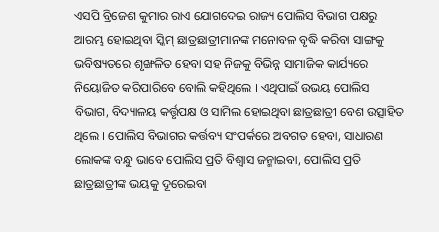ଏସପି ବ୍ରିଜେଶ କୁମାର ରାଏ ଯୋଗଦେଇ ରାଜ୍ୟ ପୋଲିସ ବିଭାଗ ପକ୍ଷରୁ ଆରମ୍ଭ ହୋଇଥିବା ସ୍କିମ୍ ଛାତ୍ରଛାତ୍ରୀମାନଙ୍କ ମନୋବଳ ବୃଦ୍ଧି କରିବା ସାଙ୍ଗକୁ ଭବିଷ୍ୟତରେ ଶୃଙ୍ଖଳିତ ହେବା ସହ ନିଜକୁ ବିଭିନ୍ନ ସାମାଜିକ କାର୍ଯ୍ୟରେ ନିୟୋଜିତ କରିପାରିବେ ବୋଲି କହିଥିଲେ । ଏଥିପାଇଁ ଉଭୟ ପୋଲିସ ବିଭାଗ, ବିଦ୍ୟାଳୟ କର୍ତ୍ତୃପକ୍ଷ ଓ ସାମିଲ ହୋଇଥିବା ଛାତ୍ରଛାତ୍ରୀ ବେଶ ଉତ୍ସାହିତ ଥିଲେ । ପୋଲିସ ବିଭାଗର କର୍ତ୍ତବ୍ୟ ସଂପର୍କରେ ଅବଗତ ହେବା, ସାଧାରଣ ଲୋକଙ୍କ ବନ୍ଧୁ ଭାବେ ପୋଲିସ ପ୍ରତି ବିଶ୍ୱାସ ଜନ୍ମାଇବା, ପୋଲିସ ପ୍ରତି ଛାତ୍ରଛାତ୍ରୀଙ୍କ ଭୟକୁ ଦୂରେଇବା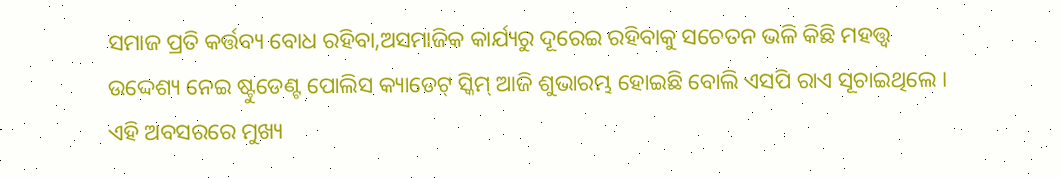ସମାଜ ପ୍ରତି କର୍ତ୍ତବ୍ୟ ବୋଧ ରହିବା,ଅସମାଜିକ କାର୍ଯ୍ୟରୁ ଦୂରେଇ ରହିବାକୁ ସଚେତନ ଭଳି କିଛି ମହତ୍ତ୍ୱ ଉଦ୍ଦେଶ୍ୟ ନେଇ ଷ୍ଟୁଡେଣ୍ଟ ପୋଲିସ କ୍ୟାଡେଟ୍ ସ୍କିମ୍ ଆଜି ଶୁଭାରମ୍ଭ ହୋଇଛି ବୋଲି ଏସପି ରାଏ ସୂଚାଇଥିଲେ । ଏହି ଅବସରରେ ମୁଖ୍ୟ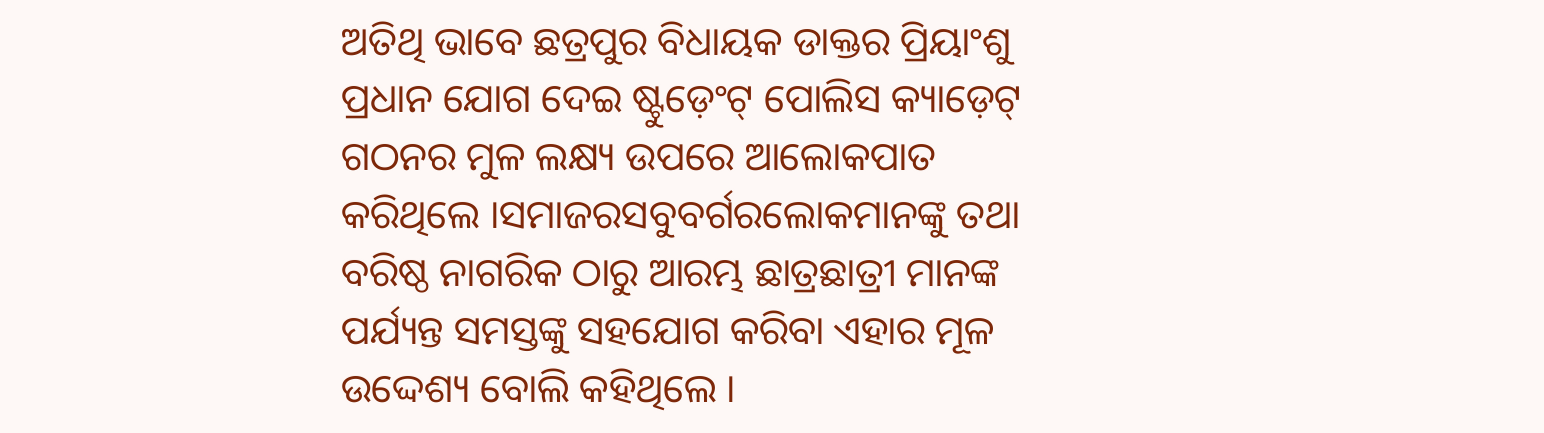ଅତିଥି ଭାବେ ଛତ୍ରପୁର ବିଧାୟକ ଡାକ୍ତର ପ୍ରିୟାଂଶୁ ପ୍ରଧାନ ଯୋଗ ଦେଇ ଷ୍ଟୁଡ଼େଂଟ୍ ପୋଲିସ କ୍ୟାଡ଼େଟ୍ ଗଠନର ମୁଳ ଲକ୍ଷ୍ୟ ଉପରେ ଆଲୋକପାତ କରିଥିଲେ ।ସମାଜରସବୁବର୍ଗରଲୋକମାନଙ୍କୁ ତଥା ବରିଷ୍ଠ ନାଗରିକ ଠାରୁ ଆରମ୍ଭ ଛାତ୍ରଛାତ୍ରୀ ମାନଙ୍କ ପର୍ଯ୍ୟନ୍ତ ସମସ୍ତଙ୍କୁ ସହଯୋଗ କରିବା ଏହାର ମୂଳ ଉଦ୍ଦେଶ୍ୟ ବୋଲି କହିଥିଲେ ।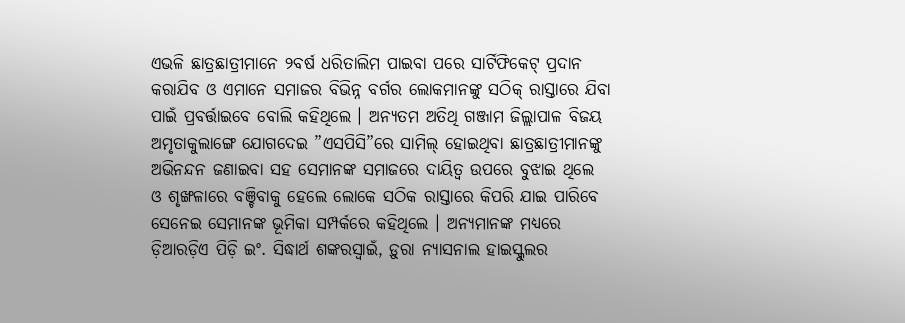ଏଭଳି ଛାତ୍ରଛାତ୍ରୀମାନେ ୨ବର୍ଷ ଧରିତାଲିମ ପାଇବା ପରେ ସାର୍ଟିଫିକେଟ୍ ପ୍ରଦାନ କରାଯିବ ଓ ଏମାନେ ସମାଜର ବିଭିନ୍ନ ବର୍ଗର ଲୋକମାନଙ୍କୁ ସଠିକ୍ ରାସ୍ତାରେ ଯିବା ପାଇଁ ପ୍ରବର୍ତ୍ତାଇବେ ବୋଲି କହିଥିଲେ । ଅନ୍ୟତମ ଅତିଥି ଗଞ୍ଜାମ ଜିଲ୍ଲାପାଳ ବିଜୟ ଅମୃତାକୁଲାଙ୍ଗେ ଯୋଗଦେଇ ”ଏସପିସି”ରେ ସାମିଲ୍ ହୋଇଥିବା ଛାତ୍ରଛାତ୍ରୀମାନଙ୍କୁ ଅଭିନନ୍ଦନ ଜଣାଇବା ସହ ସେମାନଙ୍କ ସମାଜରେ ଦାୟିତ୍ୱ ଉପରେ ବୁଝାଇ ଥିଲେ ଓ ଶୃଙ୍ଖଳାରେ ବଞ୍ଚିବାକୁ ହେଲେ ଲୋକେ ସଠିକ ରାସ୍ତାରେ କିପରି ଯାଇ ପାରିବେ ସେନେଇ ସେମାନଙ୍କ ଭୂମିକା ସମ୍ପର୍କରେ କହିଥିଲେ । ଅନ୍ୟମାନଙ୍କ ମଧ୍ୟରେ ଡ଼ିଆରଡ଼ିଏ ପିଡ଼ି ଇଂ. ସିଦ୍ଧାର୍ଥ ଶଙ୍କରସ୍ୱାଇଁ, ଡ଼ୁରା ନ୍ୟାସନାଲ ହାଇସ୍କୁଲର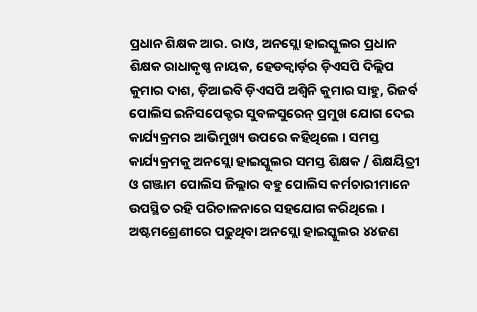ପ୍ରଧାନ ଶିକ୍ଷକ ଆର. ରାଓ, ଅନସ୍ଲୋ ହାଇସ୍କୁଲର ପ୍ରଧାନ ଶିକ୍ଷକ ରାଧାକୃଷ୍ଣ ନାୟକ, ହେଡକ୍ୱାର୍ଡ଼ର ଡ଼ିଏସପି ଦିଲ୍ଲିପ କୁମାର ଦାଶ, ଡ଼ିଆଇବି ଡ଼ିଏସପି ଅଶ୍ୱିନି କୁମାର ସାହୁ, ରିଜର୍ବ ପୋଲିସ ଇନିସପେକ୍ଟର ସୁବଳସୁରେନ୍ ପ୍ରମୁଖ ଯୋଗ ଦେଇ କାର୍ଯ୍ୟକ୍ରମର ଆଭିମୁଖ୍ୟ ଉପରେ କହିଥିଲେ । ସମସ୍ତ କାର୍ଯ୍ୟକ୍ରମକୁ ଅନସ୍ଲୋ ହାଇସ୍କୁଲର ସମସ୍ତ ଶିକ୍ଷକ / ଶିକ୍ଷୟିତ୍ରୀ ଓ ଗଞ୍ଜାମ ପୋଲିସ ଜିଲ୍ଲାର ବହୁ ପୋଲିସ କର୍ମଚାରୀମାନେ ଉପସ୍ଥିତ ରହି ପରିଚାଳନାରେ ସହଯୋଗ କରିଥିଲେ । ଅଷ୍ଟମଶ୍ରେଣୀରେ ପଢୁଥିବା ଅନସ୍ଲୋ ହାଇସ୍କୁଲର ୪୪ଜଣ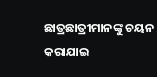ଛାତ୍ରଛାତ୍ରୀମାନଙ୍କୁ ଚୟନ କରାଯାଇ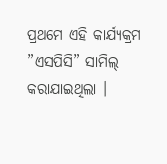ପ୍ରଥମେ ଏହି କାର୍ଯ୍ୟକ୍ରମ ”ଏସପିସି” ସାମିଲ୍ କରାଯାଇଥିଲା ।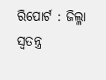ରିପୋର୍ଟ : ଜିଲ୍ଳା ସ୍ୱତନ୍ତ୍ର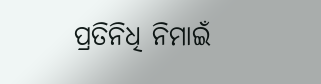ପ୍ରତିନିଧି ନିମାଇଁ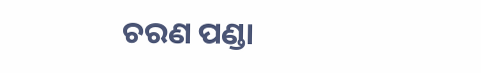ଚରଣ ପଣ୍ଡା